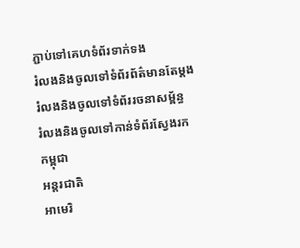ភ្ជាប់ទៅគេហទំព័រទាក់ទង
រំលងនិងចូលទៅទំព័រព័ត៌មានតែម្តង
រំលងនិងចូលទៅទំព័ររចនាសម្ព័ន្ធ
រំលងនិងចូលទៅកាន់ទំព័រស្វែងរក
កម្ពុជា
អន្តរជាតិ
អាមេរិ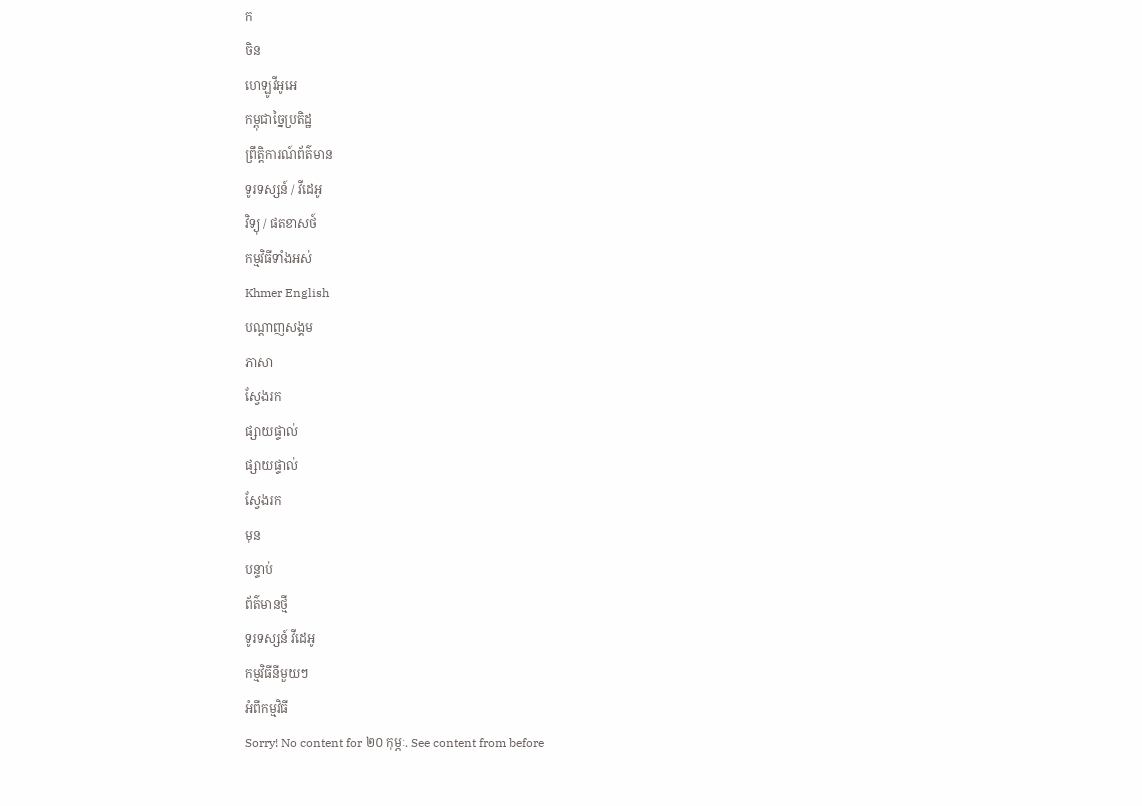ក
ចិន
ហេឡូវីអូអេ
កម្ពុជាច្នៃប្រតិដ្ឋ
ព្រឹត្តិការណ៍ព័ត៌មាន
ទូរទស្សន៍ / វីដេអូ
វិទ្យុ / ផតខាសថ៍
កម្មវិធីទាំងអស់
Khmer English
បណ្តាញសង្គម
ភាសា
ស្វែងរក
ផ្សាយផ្ទាល់
ផ្សាយផ្ទាល់
ស្វែងរក
មុន
បន្ទាប់
ព័ត៌មានថ្មី
ទូរទស្សន៍ វីដេអូ
កម្មវិធីនីមួយៗ
អំពីកម្មវិធី
Sorry! No content for ២០ កុម្ភៈ. See content from before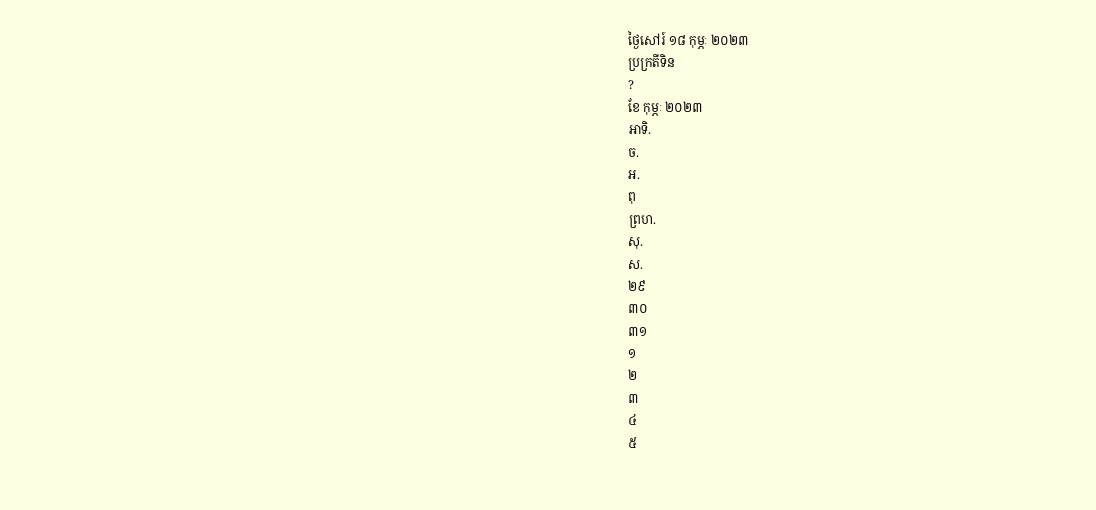ថ្ងៃសៅរ៍ ១៨ កុម្ភៈ ២០២៣
ប្រក្រតីទិន
?
ខែ កុម្ភៈ ២០២៣
អាទិ.
ច.
អ.
ពុ
ព្រហ.
សុ.
ស.
២៩
៣០
៣១
១
២
៣
៤
៥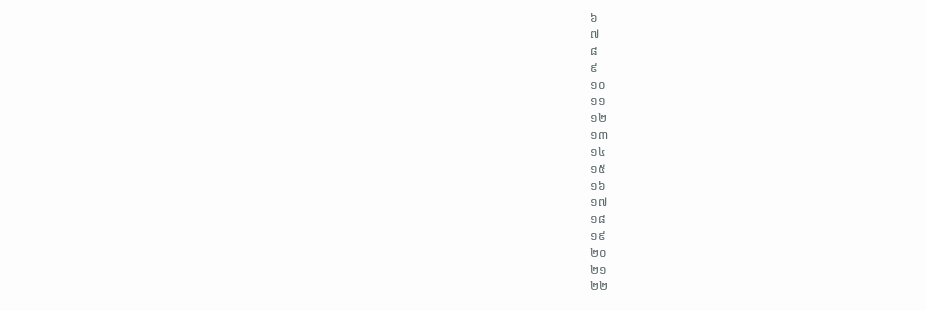៦
៧
៨
៩
១០
១១
១២
១៣
១៤
១៥
១៦
១៧
១៨
១៩
២០
២១
២២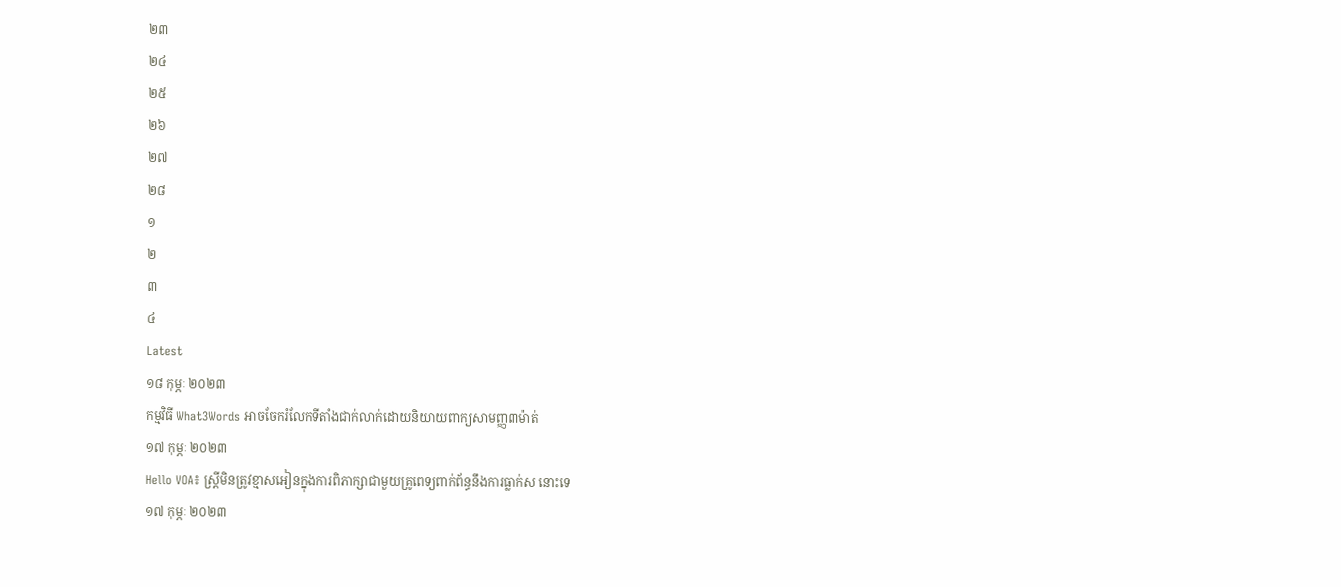២៣
២៤
២៥
២៦
២៧
២៨
១
២
៣
៤
Latest
១៨ កុម្ភៈ ២០២៣
កម្មវិធី What3Words អាចចែករំលែកទីតាំងជាក់លាក់ដោយនិយាយពាក្យសាមញ្ញ៣ម៉ាត់
១៧ កុម្ភៈ ២០២៣
Hello VOA៖ ស្ត្រីមិនត្រូវខ្មាសអៀនក្នុងការពិភាក្សាជាមួយគ្រូពេទ្យពាក់ព័ន្ធនឹងការធ្លាក់ស នោះទេ
១៧ កុម្ភៈ ២០២៣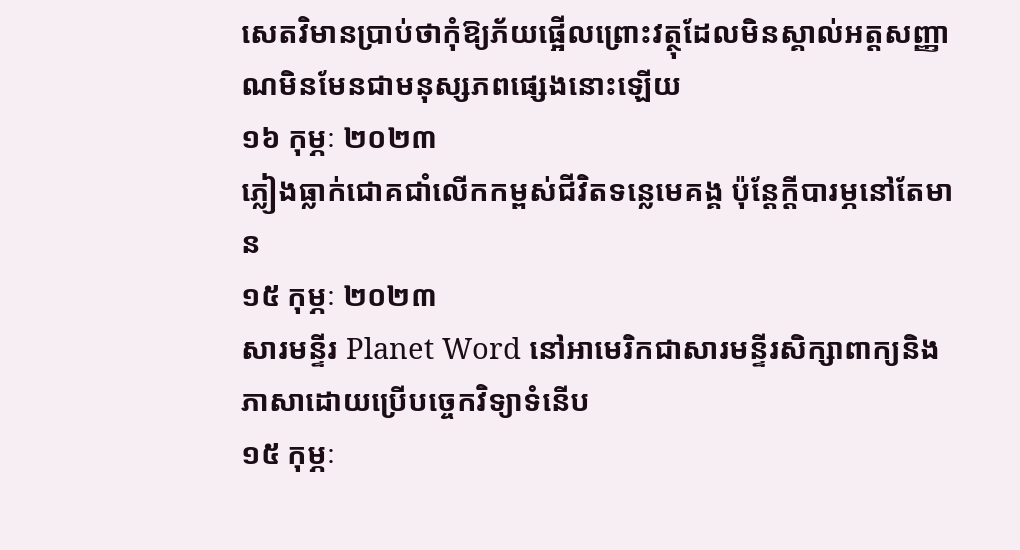សេតវិមានប្រាប់ថាកុំឱ្យភ័យផ្អើលព្រោះវត្ថុដែលមិនស្គាល់អត្តសញ្ញាណមិនមែនជាមនុស្សភពផ្សេងនោះឡើយ
១៦ កុម្ភៈ ២០២៣
ភ្លៀងធ្លាក់ជោគជាំលើកកម្ពស់ជីវិតទន្លេមេគង្គ ប៉ុន្តែក្ដីបារម្ភនៅតែមាន
១៥ កុម្ភៈ ២០២៣
សារមន្ទីរ Planet Word នៅអាមេរិកជាសារមន្ទីរសិក្សាពាក្យនិងភាសាដោយប្រើបច្ចេកវិទ្យាទំនើប
១៥ កុម្ភៈ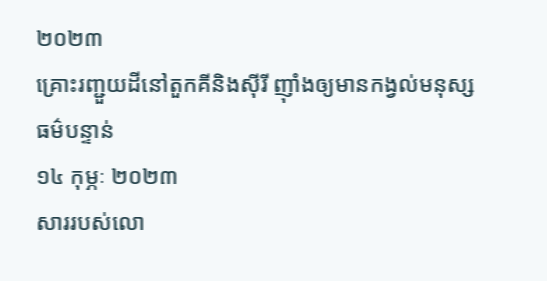២០២៣
គ្រោះរញ្ជួយដីនៅតួកគីនិងស៊ីរី ញ៉ាំងឲ្យមានកង្វល់មនុស្សធម៌បន្ទាន់
១៤ កុម្ភៈ ២០២៣
សាររបស់លោ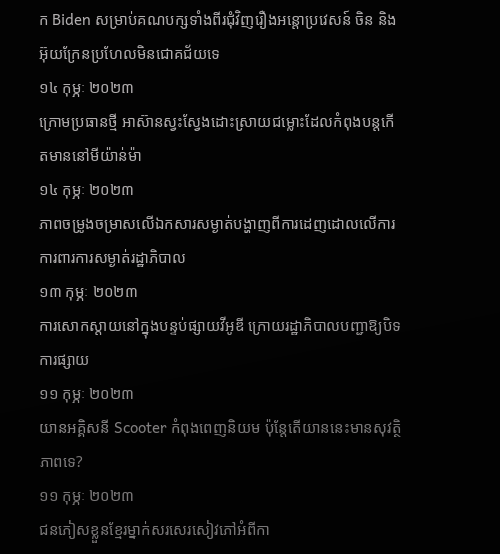ក Biden សម្រាប់គណបក្សទាំងពីរជុំវិញរឿងអន្តោប្រវេសន៍ ចិន និងអ៊ុយក្រែនប្រហែលមិនជោគជ័យទេ
១៤ កុម្ភៈ ២០២៣
ក្រោមប្រធានថ្មី អាស៊ានស្វះស្វែងដោះស្រាយជម្លោះដែលកំពុងបន្តកើតមាននៅមីយ៉ាន់ម៉ា
១៤ កុម្ភៈ ២០២៣
ភាពចម្រូងចម្រាសលើឯកសារសម្ងាត់បង្ហាញពីការដេញដោលលើការការពារការសម្ងាត់រដ្ឋាភិបាល
១៣ កុម្ភៈ ២០២៣
ការសោកស្តាយនៅក្នុងបន្ទប់ផ្សាយវីអូឌី ក្រោយរដ្ឋាភិបាលបញ្ជាឱ្យបិទការផ្សាយ
១១ កុម្ភៈ ២០២៣
យានអគ្គិសនី Scooter កំពុងពេញនិយម ប៉ុន្តែតើយាននេះមានសុវត្ថិភាពទេ?
១១ កុម្ភៈ ២០២៣
ជនភៀសខ្លួនខ្មែរម្នាក់សរសេរសៀវភៅអំពីកា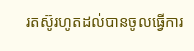រតស៊ូរហូតដល់បានចូលធ្វើការ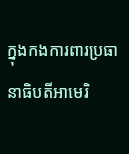ក្នុងកងការពារប្រធានាធិបតីអាមេរិ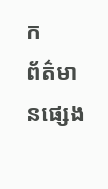ក
ព័ត៌មានផ្សេង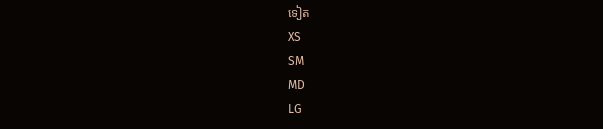ទៀត
XS
SM
MD
LG